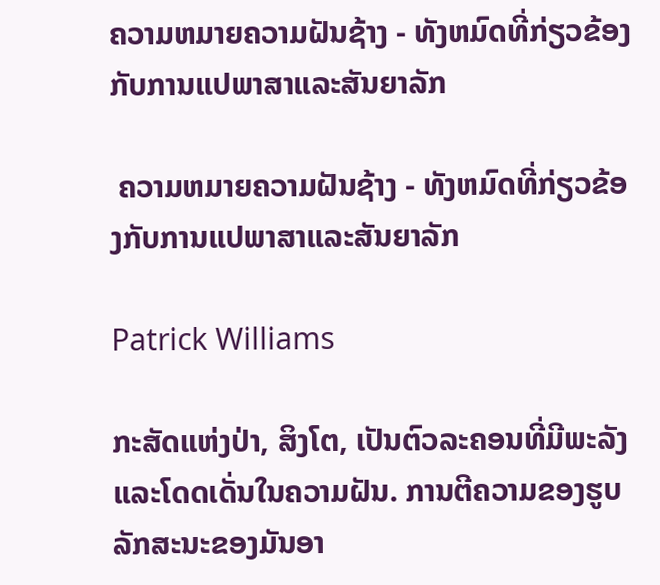ຄວາມຫມາຍຄວາມຝັນຊ້າງ - ທັງຫມົດທີ່ກ່ຽວຂ້ອງກັບການແປພາສາແລະສັນຍາລັກ

 ຄວາມຫມາຍຄວາມຝັນຊ້າງ - ທັງຫມົດທີ່ກ່ຽວຂ້ອງກັບການແປພາສາແລະສັນຍາລັກ

Patrick Williams

ກະສັດແຫ່ງປ່າ, ສິງໂຕ, ເປັນຕົວລະຄອນທີ່ມີພະລັງ ແລະໂດດເດັ່ນໃນຄວາມຝັນ. ການຕີຄວາມຂອງຮູບລັກສະນະຂອງມັນອາ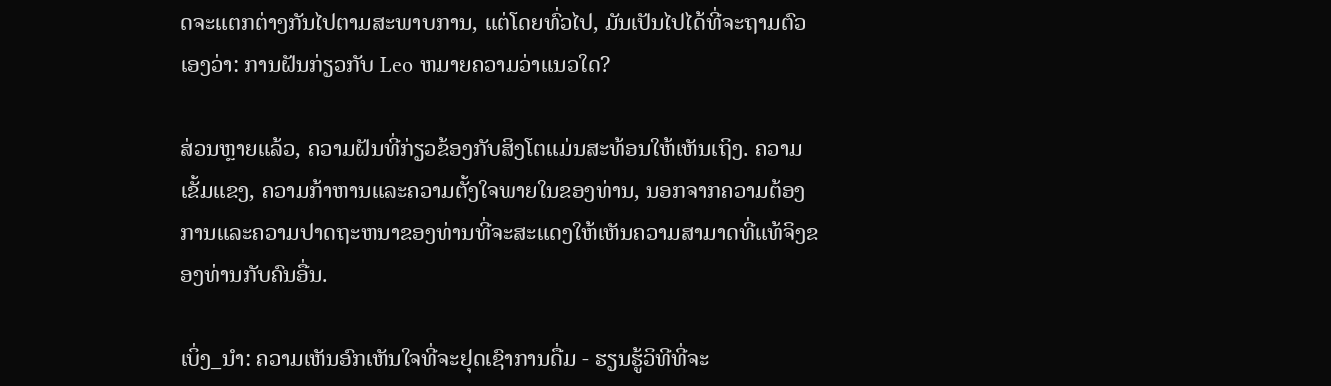ດຈະແຕກຕ່າງກັນໄປຕາມສະພາບການ, ແຕ່ໂດຍທົ່ວໄປ, ມັນເປັນໄປໄດ້ທີ່ຈະຖາມຕົວເອງວ່າ: ການຝັນກ່ຽວກັບ Leo ຫມາຍຄວາມວ່າແນວໃດ?

ສ່ວນຫຼາຍແລ້ວ, ຄວາມຝັນທີ່ກ່ຽວຂ້ອງກັບສິງໂຕແມ່ນສະທ້ອນໃຫ້ເຫັນເຖິງ. ຄວາມເຂັ້ມແຂງ, ຄວາມກ້າຫານແລະຄວາມຕັ້ງໃຈພາຍໃນຂອງທ່ານ, ນອກຈາກຄວາມຕ້ອງການແລະຄວາມປາດຖະຫນາຂອງທ່ານທີ່ຈະສະແດງໃຫ້ເຫັນຄວາມສາມາດທີ່ແທ້ຈິງຂອງທ່ານກັບຄົນອື່ນ.

ເບິ່ງ_ນຳ: ຄວາມເຫັນອົກເຫັນໃຈທີ່ຈະຢຸດເຊົາການດື່ມ - ຮຽນຮູ້ວິທີທີ່ຈະ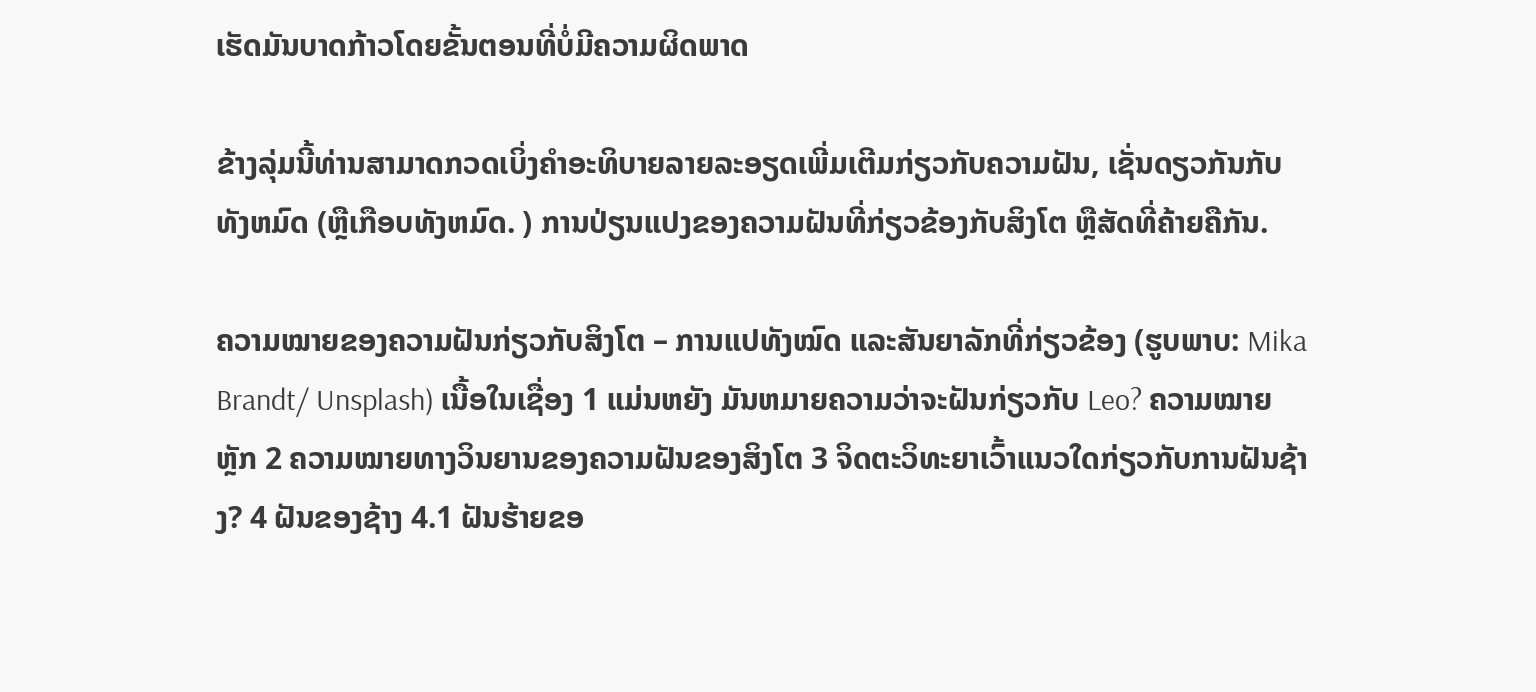ເຮັດມັນບາດກ້າວໂດຍຂັ້ນຕອນທີ່ບໍ່ມີຄວາມຜິດພາດ

ຂ້າງລຸ່ມນີ້ທ່ານສາມາດກວດເບິ່ງຄໍາອະທິບາຍລາຍລະອຽດເພີ່ມເຕີມກ່ຽວກັບຄວາມຝັນ, ເຊັ່ນດຽວກັນກັບທັງຫມົດ (ຫຼືເກືອບທັງຫມົດ. ) ການປ່ຽນແປງຂອງຄວາມຝັນທີ່ກ່ຽວຂ້ອງກັບສິງໂຕ ຫຼືສັດທີ່ຄ້າຍຄືກັນ.

ຄວາມໝາຍຂອງຄວາມຝັນກ່ຽວກັບສິງໂຕ – ການແປທັງໝົດ ແລະສັນຍາລັກທີ່ກ່ຽວຂ້ອງ (ຮູບພາບ: Mika Brandt/ Unsplash) ເນື້ອໃນເຊື່ອງ 1 ແມ່ນຫຍັງ ມັນຫມາຍຄວາມວ່າຈະຝັນກ່ຽວກັບ Leo? ຄວາມໝາຍຫຼັກ 2 ຄວາມໝາຍທາງວິນຍານຂອງຄວາມຝັນຂອງສິງໂຕ 3 ຈິດຕະວິທະຍາເວົ້າແນວໃດກ່ຽວກັບການຝັນຊ້າງ? 4 ຝັນຂອງຊ້າງ 4.1 ຝັນຮ້າຍຂອ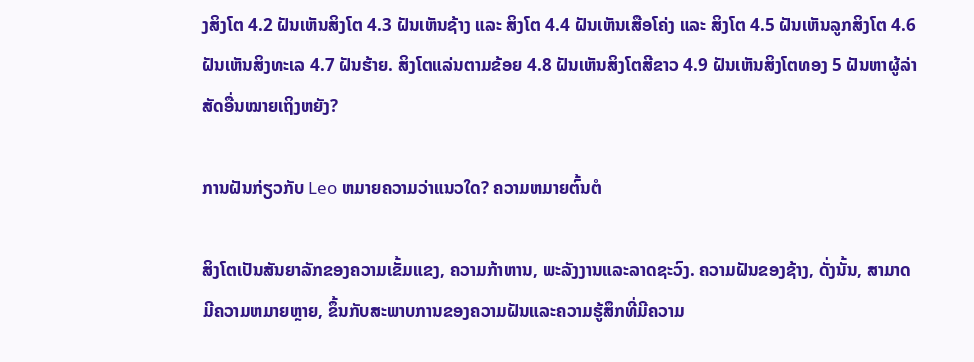ງສິງໂຕ 4.2 ຝັນເຫັນສິງໂຕ 4.3 ຝັນເຫັນຊ້າງ ແລະ ສິງໂຕ 4.4 ຝັນເຫັນເສືອໂຄ່ງ ແລະ ສິງໂຕ 4.5 ຝັນເຫັນລູກສິງໂຕ 4.6 ຝັນເຫັນສິງທະເລ 4.7 ຝັນຮ້າຍ. ສິງໂຕແລ່ນຕາມຂ້ອຍ 4.8 ຝັນເຫັນສິງໂຕສີຂາວ 4.9 ຝັນເຫັນສິງໂຕທອງ 5 ຝັນຫາຜູ້ລ່າສັດອື່ນໝາຍເຖິງຫຍັງ?

ການຝັນກ່ຽວກັບ Leo ຫມາຍຄວາມວ່າແນວໃດ? ຄວາມຫມາຍຕົ້ນຕໍ

ສິງໂຕເປັນສັນຍາລັກຂອງຄວາມເຂັ້ມແຂງ, ຄວາມກ້າຫານ, ພະລັງງານແລະລາດຊະວົງ. ຄວາມຝັນຂອງຊ້າງ, ດັ່ງນັ້ນ, ສາມາດມີຄວາມຫມາຍຫຼາຍ, ຂຶ້ນກັບສະພາບການຂອງຄວາມຝັນແລະຄວາມຮູ້ສຶກທີ່ມີຄວາມ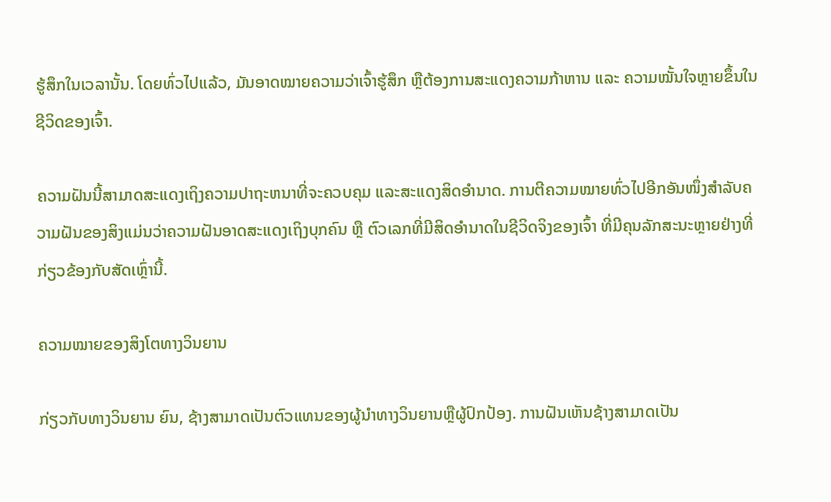ຮູ້ສຶກໃນເວລານັ້ນ. ໂດຍທົ່ວໄປແລ້ວ, ມັນອາດໝາຍຄວາມວ່າເຈົ້າຮູ້ສຶກ ຫຼືຕ້ອງການສະແດງຄວາມກ້າຫານ ແລະ ຄວາມໝັ້ນໃຈຫຼາຍຂຶ້ນໃນຊີວິດຂອງເຈົ້າ.

ຄວາມຝັນນີ້ສາມາດສະແດງເຖິງຄວາມປາຖະຫນາທີ່ຈະຄວບຄຸມ ແລະສະແດງສິດອຳນາດ. ການຕີຄວາມໝາຍທົ່ວໄປອີກອັນໜຶ່ງສຳລັບຄວາມຝັນຂອງສິງແມ່ນວ່າຄວາມຝັນອາດສະແດງເຖິງບຸກຄົນ ຫຼື ຕົວເລກທີ່ມີສິດອຳນາດໃນຊີວິດຈິງຂອງເຈົ້າ ທີ່ມີຄຸນລັກສະນະຫຼາຍຢ່າງທີ່ກ່ຽວຂ້ອງກັບສັດເຫຼົ່ານີ້.

ຄວາມໝາຍຂອງສິງໂຕທາງວິນຍານ

ກ່ຽວກັບທາງວິນຍານ ຍົນ, ຊ້າງສາມາດເປັນຕົວແທນຂອງຜູ້ນໍາທາງວິນຍານຫຼືຜູ້ປົກປ້ອງ. ການຝັນເຫັນຊ້າງສາມາດເປັນ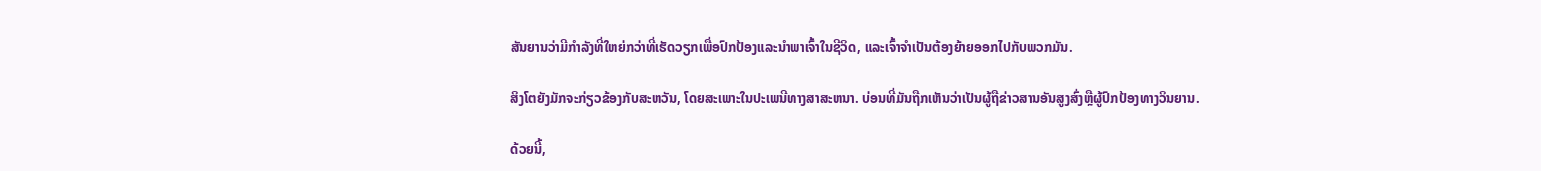ສັນຍານວ່າມີກໍາລັງທີ່ໃຫຍ່ກວ່າທີ່ເຮັດວຽກເພື່ອປົກປ້ອງແລະນໍາພາເຈົ້າໃນຊີວິດ, ແລະເຈົ້າຈໍາເປັນຕ້ອງຍ້າຍອອກໄປກັບພວກມັນ.

ສິງໂຕຍັງມັກຈະກ່ຽວຂ້ອງກັບສະຫວັນ, ໂດຍສະເພາະໃນປະເພນີທາງສາສະຫນາ. ບ່ອນທີ່ມັນຖືກເຫັນວ່າເປັນຜູ້ຖືຂ່າວສານອັນສູງສົ່ງຫຼືຜູ້ປົກປ້ອງທາງວິນຍານ.

ດ້ວຍນີ້,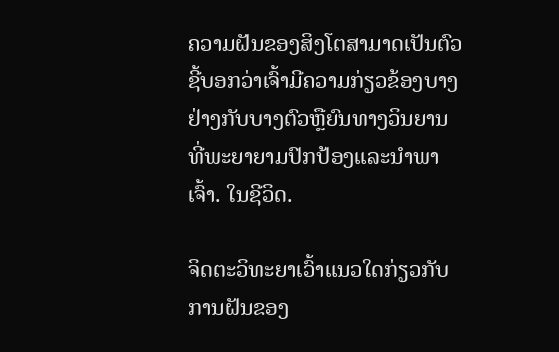ຄວາມຝັນຂອງສິງໂຕສາມາດເປັນຕົວຊີ້ບອກວ່າເຈົ້າມີຄວາມກ່ຽວຂ້ອງບາງຢ່າງກັບບາງຕົວຫຼືຍົນທາງວິນຍານທີ່ພະຍາຍາມປົກປ້ອງແລະນໍາພາເຈົ້າ. ໃນຊີວິດ.

ຈິດຕະວິທະຍາເວົ້າແນວໃດກ່ຽວກັບການຝັນຂອງ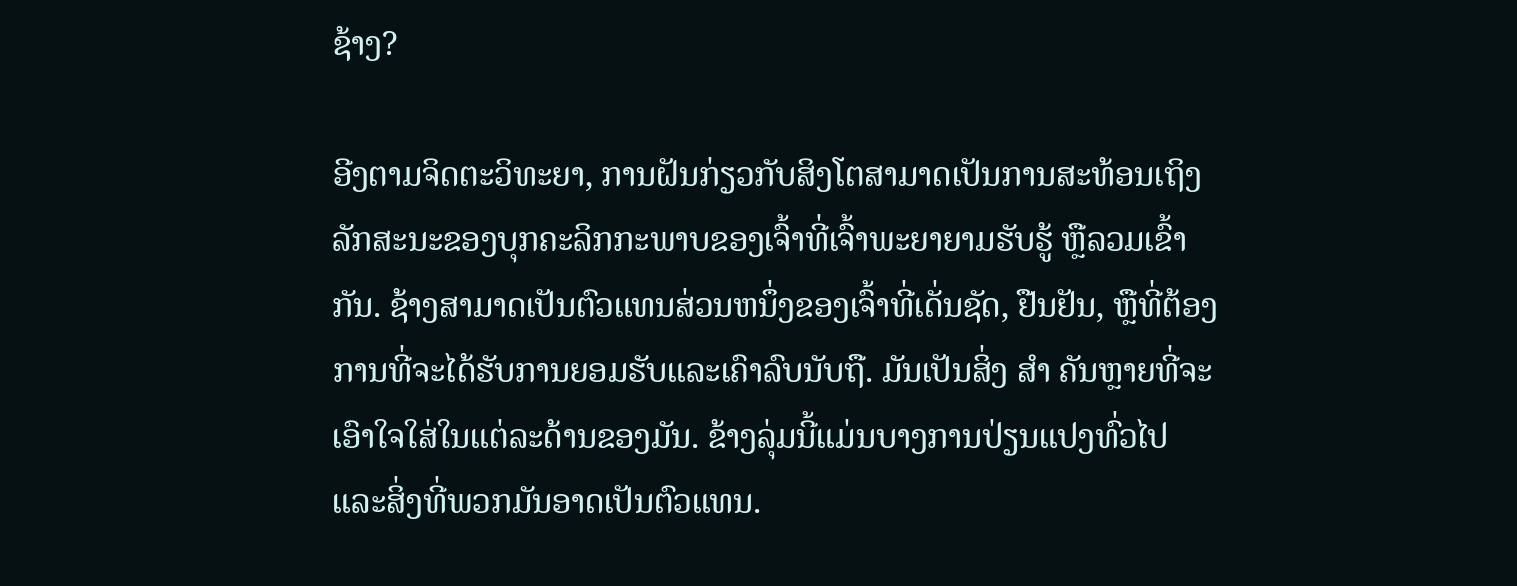ຊ້າງ?

ອີງຕາມຈິດຕະວິທະຍາ, ການຝັນກ່ຽວກັບສິງໂຕສາມາດເປັນການສະທ້ອນເຖິງລັກສະນະຂອງບຸກຄະລິກກະພາບຂອງເຈົ້າທີ່ເຈົ້າພະຍາຍາມຮັບຮູ້ ຫຼືລວມເຂົ້າກັນ. ຊ້າງສາມາດເປັນຕົວແທນສ່ວນຫນຶ່ງຂອງເຈົ້າທີ່ເດັ່ນຊັດ, ຢືນຢັນ, ຫຼືທີ່ຕ້ອງການທີ່ຈະໄດ້ຮັບການຍອມຮັບແລະເຄົາລົບນັບຖື. ມັນເປັນສິ່ງ ສຳ ຄັນຫຼາຍທີ່ຈະເອົາໃຈໃສ່ໃນແຕ່ລະດ້ານຂອງມັນ. ຂ້າງລຸ່ມນີ້ແມ່ນບາງການປ່ຽນແປງທົ່ວໄປ ແລະສິ່ງທີ່ພວກມັນອາດເປັນຕົວແທນ.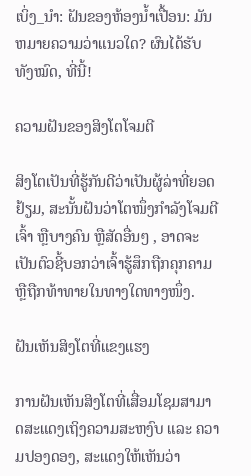ເບິ່ງ_ນຳ: ຝັນຂອງຫ້ອງນ້ຳເປື້ອນ: ມັນຫມາຍຄວາມວ່າແນວໃດ? ຜົນໄດ້ຮັບທັງໝົດ, ທີ່ນີ້!

ຄວາມຝັນຂອງສິງໂຕໂຈມຕີ

ສິງໂຕເປັນທີ່ຮູ້ກັນດີວ່າເປັນຜູ້ລ່າທີ່ຍອດຢ້ຽມ, ສະນັ້ນຝັນວ່າໂຕໜຶ່ງກຳລັງໂຈມຕີເຈົ້າ ຫຼືບາງຄົນ ຫຼືສັດອື່ນໆ , ອາດຈະເປັນຕົວຊີ້ບອກວ່າເຈົ້າຮູ້ສຶກຖືກຄຸກຄາມ ຫຼືຖືກທ້າທາຍໃນທາງໃດທາງໜຶ່ງ.

ຝັນເຫັນສິງໂຕທີ່ແຂງແຮງ

ການຝັນເຫັນສິງໂຕທີ່ເສື່ອມໂຊມສາມາດສະແດງເຖິງຄວາມສະຫງົບ ແລະ ຄວາມປອງດອງ, ສະແດງໃຫ້ເຫັນວ່າ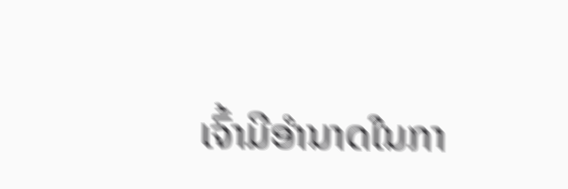ເຈົ້າມີອຳນາດໃນກາ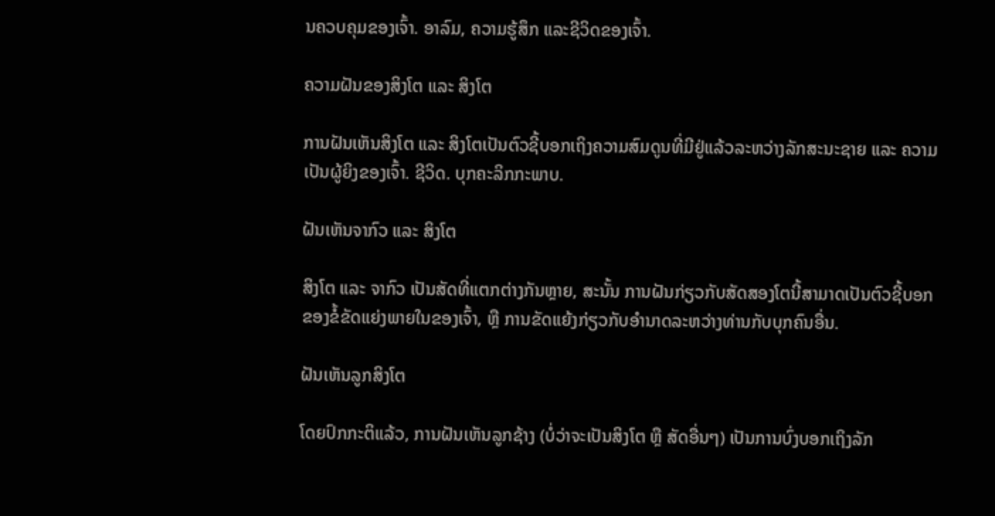ນຄວບຄຸມຂອງເຈົ້າ. ອາລົມ, ຄວາມຮູ້ສຶກ ແລະຊີວິດຂອງເຈົ້າ.

ຄວາມຝັນຂອງສິງໂຕ ແລະ ສິງໂຕ

ການຝັນເຫັນສິງໂຕ ແລະ ສິງໂຕເປັນຕົວຊີ້ບອກເຖິງຄວາມສົມດູນທີ່ມີຢູ່ແລ້ວລະຫວ່າງລັກສະນະຊາຍ ແລະ ຄວາມເປັນຜູ້ຍິງຂອງເຈົ້າ. ຊີວິດ. ບຸກຄະລິກກະພາບ.

ຝັນເຫັນຈາກົວ ແລະ ສິງໂຕ

ສິງໂຕ ແລະ ຈາກົວ ເປັນສັດທີ່ແຕກຕ່າງກັນຫຼາຍ, ສະນັ້ນ ການຝັນກ່ຽວກັບສັດສອງໂຕນີ້ສາມາດເປັນຕົວຊີ້ບອກຂອງຂໍ້ຂັດແຍ່ງພາຍໃນຂອງເຈົ້າ, ຫຼື ການຂັດແຍ້ງກ່ຽວກັບອຳນາດລະຫວ່າງທ່ານກັບບຸກຄົນອື່ນ.

ຝັນເຫັນລູກສິງໂຕ

ໂດຍປົກກະຕິແລ້ວ, ການຝັນເຫັນລູກຊ້າງ (ບໍ່ວ່າຈະເປັນສິງໂຕ ຫຼື ສັດອື່ນໆ) ເປັນການບົ່ງບອກເຖິງລັກ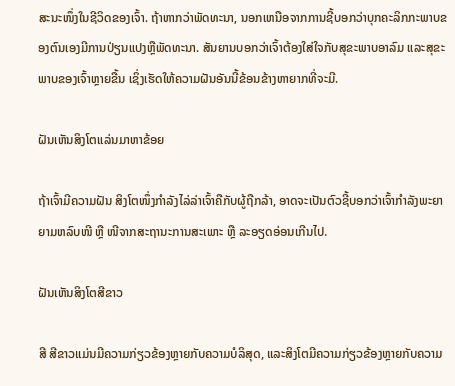ສະນະໜຶ່ງໃນຊີວິດຂອງເຈົ້າ. ຖ້າຫາກວ່າພັດທະນາ, ນອກເຫນືອຈາກການຊີ້ບອກວ່າບຸກຄະລິກກະພາບຂອງຕົນເອງມີການປ່ຽນແປງຫຼືພັດທະນາ. ສັນຍານບອກວ່າເຈົ້າຕ້ອງໃສ່ໃຈກັບສຸຂະພາບອາລົມ ແລະສຸຂະພາບຂອງເຈົ້າຫຼາຍຂື້ນ ເຊິ່ງເຮັດໃຫ້ຄວາມຝັນອັນນີ້ຂ້ອນຂ້າງຫາຍາກທີ່ຈະມີ.

ຝັນເຫັນສິງໂຕແລ່ນມາຫາຂ້ອຍ

ຖ້າເຈົ້າມີຄວາມຝັນ ສິງໂຕໜຶ່ງກຳລັງໄລ່ລ່າເຈົ້າຄືກັບຜູ້ຖືກລ້າ, ອາດຈະເປັນຕົວຊີ້ບອກວ່າເຈົ້າກຳລັງພະຍາຍາມຫລົບໜີ ຫຼື ໜີຈາກສະຖານະການສະເພາະ ຫຼື ລະອຽດອ່ອນເກີນໄປ.

ຝັນເຫັນສິງໂຕສີຂາວ

ສີ ສີຂາວແມ່ນມີຄວາມກ່ຽວຂ້ອງຫຼາຍກັບຄວາມບໍລິສຸດ, ແລະສິງໂຕມີຄວາມກ່ຽວຂ້ອງຫຼາຍກັບຄວາມ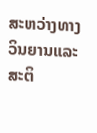ສະຫວ່າງທາງວິນຍານແລະສະຕິ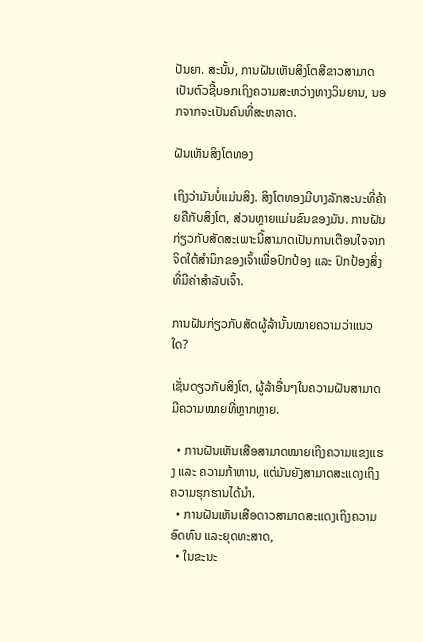ປັນຍາ. ສະນັ້ນ, ການຝັນເຫັນສິງໂຕສີຂາວສາມາດເປັນຕົວຊີ້ບອກເຖິງຄວາມສະຫວ່າງທາງວິນຍານ, ນອກຈາກຈະເປັນຄົນທີ່ສະຫລາດ.

ຝັນເຫັນສິງໂຕທອງ

ເຖິງວ່າມັນບໍ່ແມ່ນສິງ. ສິງໂຕທອງມີບາງລັກສະນະທີ່ຄ້າຍຄືກັບສິງໂຕ, ສ່ວນຫຼາຍແມ່ນຂົນຂອງມັນ. ການຝັນກ່ຽວກັບສັດສະເພາະນີ້ສາມາດເປັນການເຕືອນໃຈຈາກຈິດໃຕ້ສຳນຶກຂອງເຈົ້າເພື່ອປົກປ້ອງ ແລະ ປົກປ້ອງສິ່ງທີ່ມີຄ່າສຳລັບເຈົ້າ.

ການຝັນກ່ຽວກັບສັດຜູ້ລ້ານັ້ນໝາຍຄວາມວ່າແນວໃດ?

ເຊັ່ນດຽວກັບສິງໂຕ, ຜູ້ລ້າອື່ນໆໃນຄວາມຝັນສາມາດມີຄວາມໝາຍທີ່ຫຼາກຫຼາຍ.

  • ການຝັນເຫັນເສືອສາມາດໝາຍເຖິງຄວາມແຂງແຮງ ແລະ ຄວາມກ້າຫານ, ແຕ່ມັນຍັງສາມາດສະແດງເຖິງຄວາມຮຸກຮານໄດ້ນຳ.
  • ການຝັນເຫັນເສືອດາວສາມາດສະແດງເຖິງຄວາມອົດທົນ ແລະຍຸດທະສາດ,
  • ໃນຂະນະ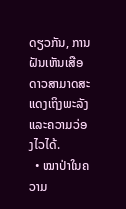ດຽວກັນ, ການຝັນເຫັນເສືອດາວສາມາດສະແດງເຖິງພະລັງແລະຄວາມວ່ອງໄວໄດ້.
  • ໝາປ່າໃນຄວາມ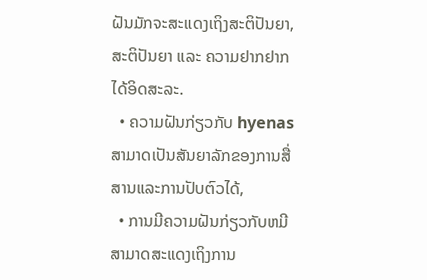ຝັນມັກຈະສະແດງເຖິງສະຕິປັນຍາ, ສະຕິປັນຍາ ແລະ ຄວາມຢາກຢາກໄດ້ອິດສະລະ.
  • ຄວາມຝັນກ່ຽວກັບ hyenas ສາມາດເປັນສັນຍາລັກຂອງການສື່ສານແລະການປັບຕົວໄດ້,
  • ການມີຄວາມຝັນກ່ຽວກັບຫມີສາມາດສະແດງເຖິງການ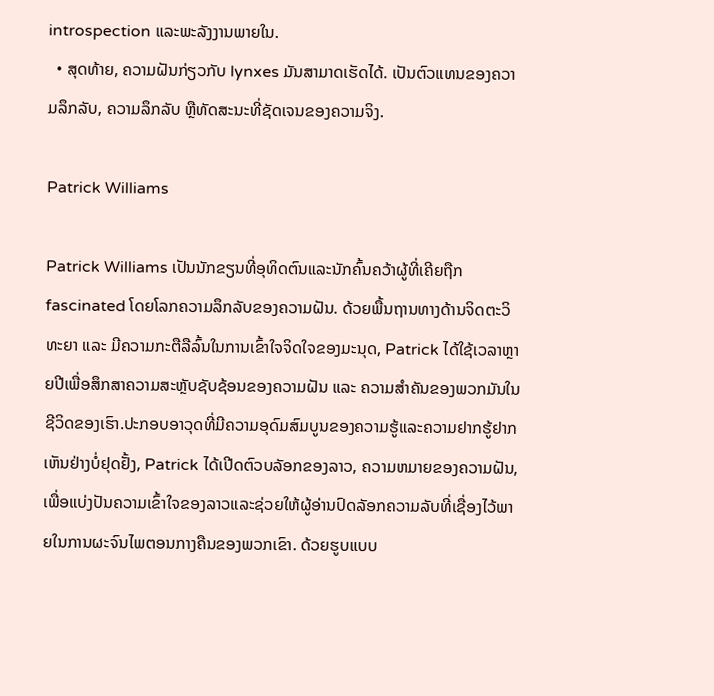introspection ແລະພະລັງງານພາຍໃນ.
  • ສຸດທ້າຍ, ຄວາມຝັນກ່ຽວກັບ lynxes ມັນສາມາດເຮັດໄດ້. ເປັນຕົວແທນຂອງຄວາມລຶກລັບ, ຄວາມລຶກລັບ ຫຼືທັດສະນະທີ່ຊັດເຈນຂອງຄວາມຈິງ.

Patrick Williams

Patrick Williams ເປັນນັກຂຽນທີ່ອຸທິດຕົນແລະນັກຄົ້ນຄວ້າຜູ້ທີ່ເຄີຍຖືກ fascinated ໂດຍໂລກຄວາມລຶກລັບຂອງຄວາມຝັນ. ດ້ວຍພື້ນຖານທາງດ້ານຈິດຕະວິທະຍາ ແລະ ມີຄວາມກະຕືລືລົ້ນໃນການເຂົ້າໃຈຈິດໃຈຂອງມະນຸດ, Patrick ໄດ້ໃຊ້ເວລາຫຼາຍປີເພື່ອສຶກສາຄວາມສະຫຼັບຊັບຊ້ອນຂອງຄວາມຝັນ ແລະ ຄວາມສຳຄັນຂອງພວກມັນໃນຊີວິດຂອງເຮົາ.ປະກອບອາວຸດທີ່ມີຄວາມອຸດົມສົມບູນຂອງຄວາມຮູ້ແລະຄວາມຢາກຮູ້ຢາກເຫັນຢ່າງບໍ່ຢຸດຢັ້ງ, Patrick ໄດ້ເປີດຕົວບລັອກຂອງລາວ, ຄວາມຫມາຍຂອງຄວາມຝັນ, ເພື່ອແບ່ງປັນຄວາມເຂົ້າໃຈຂອງລາວແລະຊ່ວຍໃຫ້ຜູ້ອ່ານປົດລັອກຄວາມລັບທີ່ເຊື່ອງໄວ້ພາຍໃນການຜະຈົນໄພຕອນກາງຄືນຂອງພວກເຂົາ. ດ້ວຍຮູບແບບ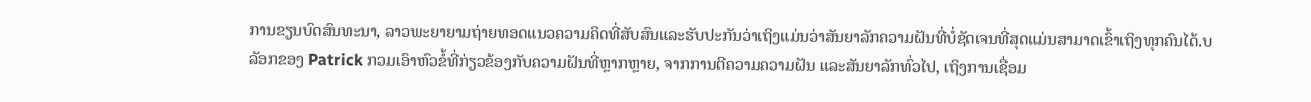ການຂຽນບົດສົນທະນາ, ລາວພະຍາຍາມຖ່າຍທອດແນວຄວາມຄິດທີ່ສັບສົນແລະຮັບປະກັນວ່າເຖິງແມ່ນວ່າສັນຍາລັກຄວາມຝັນທີ່ບໍ່ຊັດເຈນທີ່ສຸດແມ່ນສາມາດເຂົ້າເຖິງທຸກຄົນໄດ້.ບລັອກຂອງ Patrick ກວມເອົາຫົວຂໍ້ທີ່ກ່ຽວຂ້ອງກັບຄວາມຝັນທີ່ຫຼາກຫຼາຍ, ຈາກການຕີຄວາມຄວາມຝັນ ແລະສັນຍາລັກທົ່ວໄປ, ເຖິງການເຊື່ອມ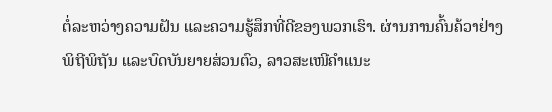ຕໍ່ລະຫວ່າງຄວາມຝັນ ແລະຄວາມຮູ້ສຶກທີ່ດີຂອງພວກເຮົາ. ຜ່ານການຄົ້ນຄ້ວາຢ່າງພິຖີພິຖັນ ແລະບົດບັນຍາຍສ່ວນຕົວ, ລາວສະເໜີຄຳແນະ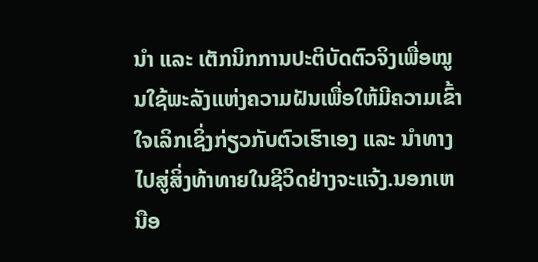ນຳ ແລະ ເຕັກນິກການປະຕິບັດຕົວຈິງເພື່ອໝູນໃຊ້ພະລັງແຫ່ງຄວາມຝັນເພື່ອໃຫ້ມີຄວາມເຂົ້າໃຈເລິກເຊິ່ງກ່ຽວກັບຕົວເຮົາເອງ ແລະ ນຳທາງໄປສູ່ສິ່ງທ້າທາຍໃນຊີວິດຢ່າງຈະແຈ້ງ.ນອກເຫນືອ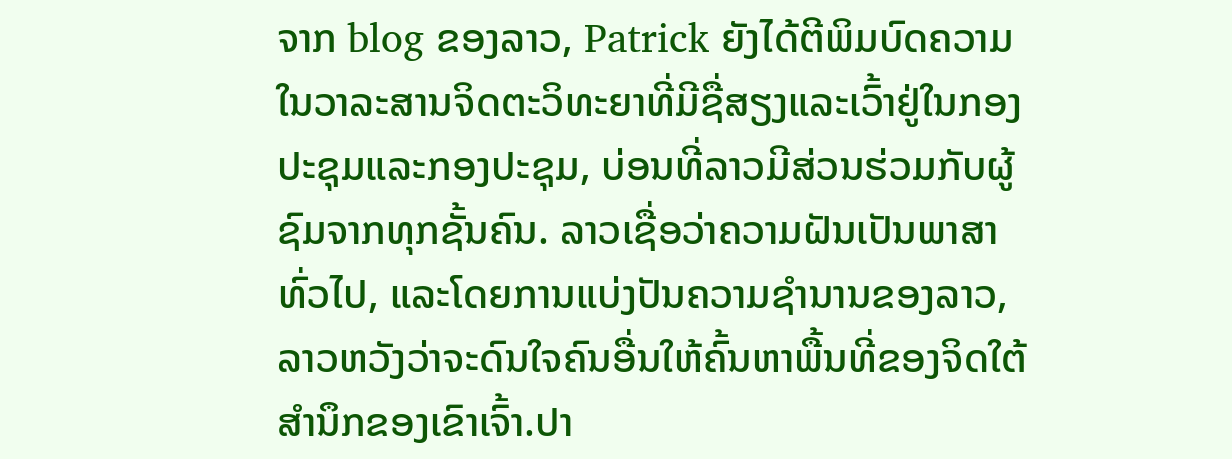ຈາກ blog ຂອງລາວ, Patrick ຍັງໄດ້ຕີພິມບົດຄວາມໃນວາລະສານຈິດຕະວິທະຍາທີ່ມີຊື່ສຽງແລະເວົ້າຢູ່ໃນກອງປະຊຸມແລະກອງປະຊຸມ, ບ່ອນທີ່ລາວມີສ່ວນຮ່ວມກັບຜູ້ຊົມຈາກທຸກຊັ້ນຄົນ. ລາວເຊື່ອວ່າຄວາມຝັນເປັນພາສາທົ່ວໄປ, ແລະໂດຍການແບ່ງປັນຄວາມຊໍານານຂອງລາວ, ລາວຫວັງວ່າຈະດົນໃຈຄົນອື່ນໃຫ້ຄົ້ນຫາພື້ນທີ່ຂອງຈິດໃຕ້ສໍານຶກຂອງເຂົາເຈົ້າ.ປາ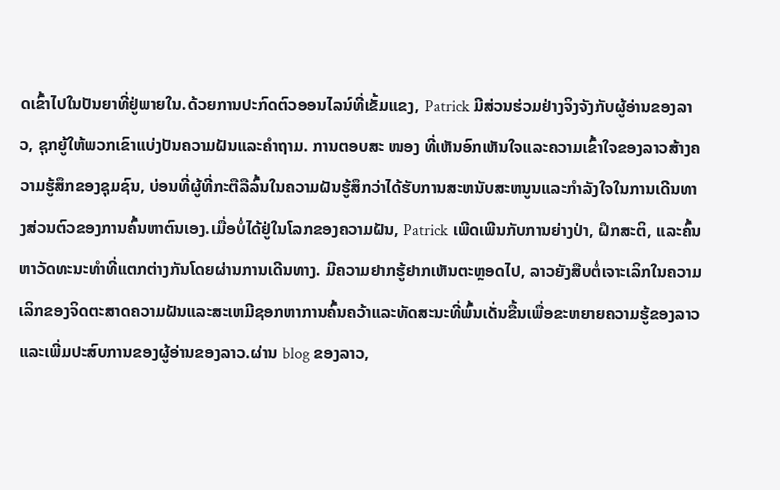ດເຂົ້າໄປໃນປັນຍາທີ່ຢູ່ພາຍໃນ.ດ້ວຍການປະກົດຕົວອອນໄລນ໌ທີ່ເຂັ້ມແຂງ, Patrick ມີສ່ວນຮ່ວມຢ່າງຈິງຈັງກັບຜູ້ອ່ານຂອງລາວ, ຊຸກຍູ້ໃຫ້ພວກເຂົາແບ່ງປັນຄວາມຝັນແລະຄໍາຖາມ. ການຕອບສະ ໜອງ ທີ່ເຫັນອົກເຫັນໃຈແລະຄວາມເຂົ້າໃຈຂອງລາວສ້າງຄວາມຮູ້ສຶກຂອງຊຸມຊົນ, ບ່ອນທີ່ຜູ້ທີ່ກະຕືລືລົ້ນໃນຄວາມຝັນຮູ້ສຶກວ່າໄດ້ຮັບການສະຫນັບສະຫນູນແລະກໍາລັງໃຈໃນການເດີນທາງສ່ວນຕົວຂອງການຄົ້ນຫາຕົນເອງ.ເມື່ອບໍ່ໄດ້ຢູ່ໃນໂລກຂອງຄວາມຝັນ, Patrick ເພີດເພີນກັບການຍ່າງປ່າ, ຝຶກສະຕິ, ແລະຄົ້ນຫາວັດທະນະທໍາທີ່ແຕກຕ່າງກັນໂດຍຜ່ານການເດີນທາງ. ມີຄວາມຢາກຮູ້ຢາກເຫັນຕະຫຼອດໄປ, ລາວຍັງສືບຕໍ່ເຈາະເລິກໃນຄວາມເລິກຂອງຈິດຕະສາດຄວາມຝັນແລະສະເຫມີຊອກຫາການຄົ້ນຄວ້າແລະທັດສະນະທີ່ພົ້ນເດັ່ນຂື້ນເພື່ອຂະຫຍາຍຄວາມຮູ້ຂອງລາວແລະເພີ່ມປະສົບການຂອງຜູ້ອ່ານຂອງລາວ.ຜ່ານ blog ຂອງລາວ,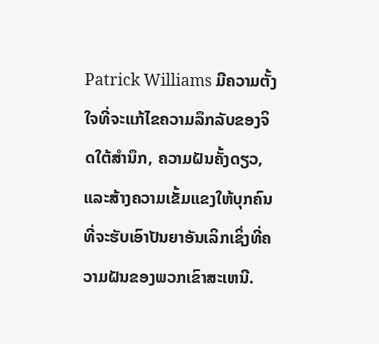Patrick Williams ມີຄວາມຕັ້ງໃຈທີ່ຈະແກ້ໄຂຄວາມລຶກລັບຂອງຈິດໃຕ້ສໍານຶກ, ຄວາມຝັນຄັ້ງດຽວ, ແລະສ້າງຄວາມເຂັ້ມແຂງໃຫ້ບຸກຄົນທີ່ຈະຮັບເອົາປັນຍາອັນເລິກເຊິ່ງທີ່ຄວາມຝັນຂອງພວກເຂົາສະເຫນີ.